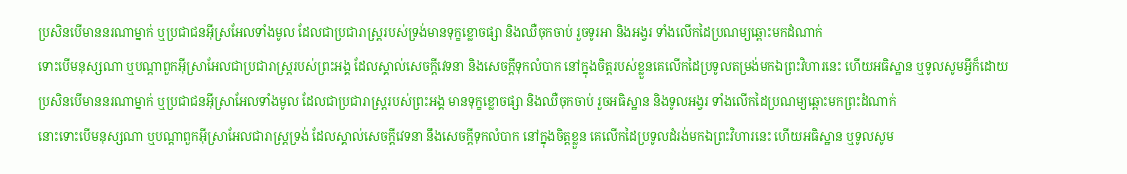ប្រសិនបើមាននរណាម្នាក់ ឬប្រជាជនអ៊ីស្រអែលទាំងមូល ដែលជាប្រជារាស្ត្ររបស់ទ្រង់មានទុក្ខខ្លោចផ្សា និងឈឺចុកចាប់ រួចទូរអា និងអង្វរ ទាំងលើកដៃប្រណម្យឆ្ពោះមកដំណាក់
ទោះបើមនុស្សណា ឬបណ្ដាពួកអ៊ីស្រាអែលជាប្រជារាស្ត្ររបស់ព្រះអង្គ ដែលស្គាល់សេចក្ដីវេទនា និងសេចក្ដីទុកលំបាក នៅក្នុងចិត្តរបស់ខ្លួនគេលើកដៃប្រទូលតម្រង់មកឯព្រះវិហារនេះ ហើយអធិស្ឋាន ឬទូលសូមអ្វីក៏ដោយ
ប្រសិនបើមាននរណាម្នាក់ ឬប្រជាជនអ៊ីស្រាអែលទាំងមូល ដែលជាប្រជារាស្ត្ររបស់ព្រះអង្គ មានទុក្ខខ្លោចផ្សា និងឈឺចុកចាប់ រួចអធិស្ឋាន និងទូលអង្វរ ទាំងលើកដៃប្រណម្យឆ្ពោះមកព្រះដំណាក់
នោះទោះបើមនុស្សណា ឬបណ្តាពួកអ៊ីស្រាអែលជារាស្ត្រទ្រង់ ដែលស្គាល់សេចក្ដីវេទនា នឹងសេចក្ដីទុកលំបាក នៅក្នុងចិត្តខ្លួន គេលើកដៃប្រទូលដំរង់មកឯព្រះវិហារនេះ ហើយអធិស្ឋាន ឬទូលសូម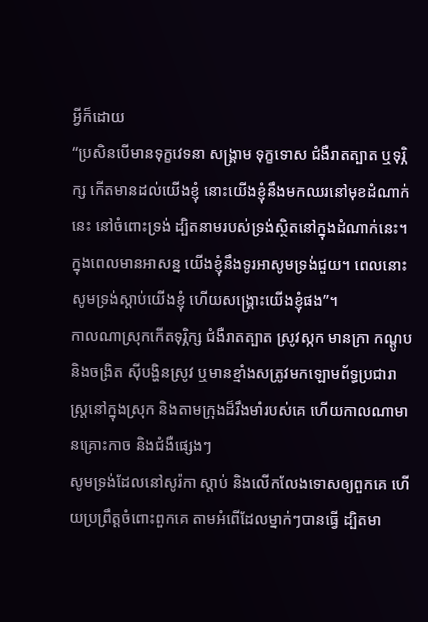អ្វីក៏ដោយ
“ប្រសិនបើមានទុក្ខវេទនា សង្គ្រាម ទុក្ខទោស ជំងឺរាតត្បាត ឬទុរ្ភិក្ស កើតមានដល់យើងខ្ញុំ នោះយើងខ្ញុំនឹងមកឈរនៅមុខដំណាក់នេះ នៅចំពោះទ្រង់ ដ្បិតនាមរបស់ទ្រង់ស្ថិតនៅក្នុងដំណាក់នេះ។ ក្នុងពេលមានអាសន្ន យើងខ្ញុំនឹងទូរអាសូមទ្រង់ជួយ។ ពេលនោះសូមទ្រង់ស្តាប់យើងខ្ញុំ ហើយសង្គ្រោះយើងខ្ញុំផង”។
កាលណាស្រុកកើតទុរ្ភិក្ស ជំងឺរាតត្បាត ស្រូវស្កក មានក្រា កណ្ដូប និងចង្រិត ស៊ីបង្ហិនស្រូវ ឬមានខ្មាំងសត្រូវមកឡោមព័ទ្ធប្រជារាស្ត្រនៅក្នុងស្រុក និងតាមក្រុងដ៏រឹងមាំរបស់គេ ហើយកាលណាមានគ្រោះកាច និងជំងឺផ្សេងៗ
សូមទ្រង់ដែលនៅសូរ៉កា ស្តាប់ និងលើកលែងទោសឲ្យពួកគេ ហើយប្រព្រឹត្តចំពោះពួកគេ តាមអំពើដែលម្នាក់ៗបានធ្វើ ដ្បិតមា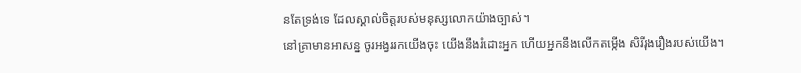នតែទ្រង់ទេ ដែលស្គាល់ចិត្តរបស់មនុស្សលោកយ៉ាងច្បាស់។
នៅគ្រាមានអាសន្ន ចូរអង្វររកយើងចុះ យើងនឹងរំដោះអ្នក ហើយអ្នកនឹងលើកតម្កើង សិរីរុងរឿងរបស់យើង។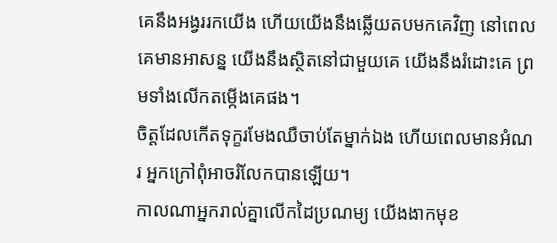គេនឹងអង្វររកយើង ហើយយើងនឹងឆ្លើយតបមកគេវិញ នៅពេលគេមានអាសន្ន យើងនឹងស្ថិតនៅជាមួយគេ យើងនឹងរំដោះគេ ព្រមទាំងលើកតម្កើងគេផង។
ចិត្តដែលកើតទុក្ខរមែងឈឺចាប់តែម្នាក់ឯង ហើយពេលមានអំណរ អ្នកក្រៅពុំអាចរំលែកបានឡើយ។
កាលណាអ្នករាល់គ្នាលើកដៃប្រណម្យ យើងងាកមុខ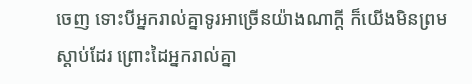ចេញ ទោះបីអ្នករាល់គ្នាទូរអាច្រើនយ៉ាងណាក្ដី ក៏យើងមិនព្រមស្ដាប់ដែរ ព្រោះដៃអ្នករាល់គ្នា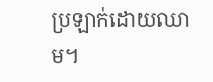ប្រឡាក់ដោយឈាម។